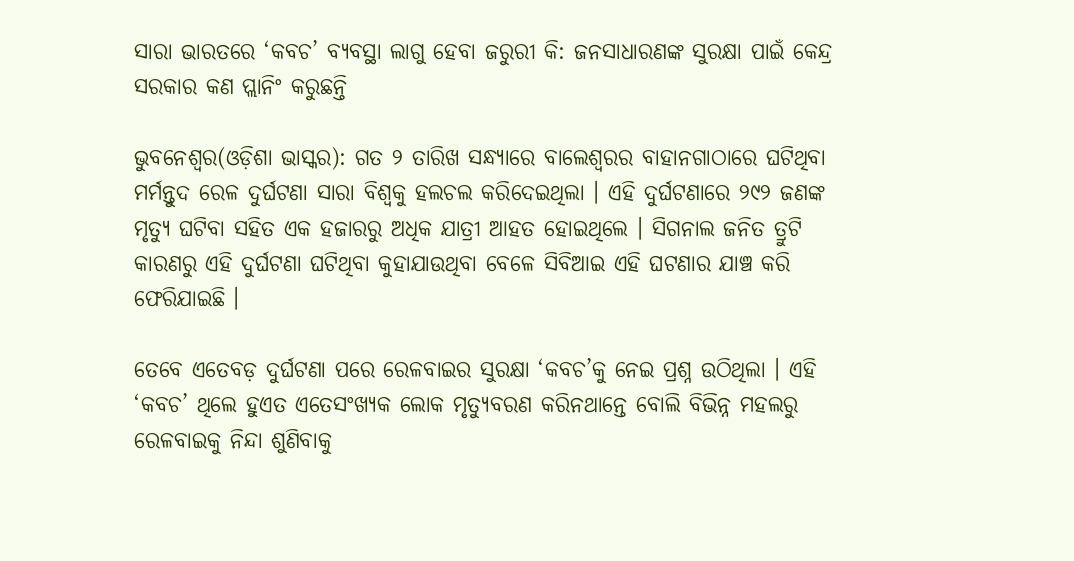ସାରା ଭାରତରେ ‘କବଚ’ ବ୍ୟବସ୍ଥା ଲାଗୁ ହେବା ଜରୁରୀ କି: ଜନସାଧାରଣଙ୍କ ସୁରକ୍ଷା ପାଇଁ କେନ୍ଦ୍ର ସରକାର କଣ ପ୍ଲାନିଂ କରୁଛନ୍ତି

ଭୁବନେଶ୍ୱର(ଓଡ଼ିଶା ଭାସ୍କର): ଗତ ୨ ତାରିଖ ସନ୍ଧ୍ୟାରେ ବାଲେଶ୍ୱରର ବାହାନଗାଠାରେ ଘଟିଥିବା ମର୍ମନ୍ତୁଦ ରେଳ ଦୁର୍ଘଟଣା ସାରା ବିଶ୍ୱକୁ ହଲଚଲ କରିଦେଇଥିଲା । ଏହି ଦୁର୍ଘଟଣାରେ ୨୯୨ ଜଣଙ୍କ ମୃତ୍ୟୁ ଘଟିବା ସହିତ ଏକ ହଜାରରୁ ଅଧିକ ଯାତ୍ରୀ ଆହତ ହୋଇଥିଲେ । ସିଗନାଲ ଜନିତ ତ୍ରୁଟି କାରଣରୁ ଏହି ଦୁର୍ଘଟଣା ଘଟିଥିବା କୁହାଯାଉଥିବା ବେଳେ ସିବିଆଇ ଏହି ଘଟଣାର ଯାଞ୍ଚ କରି ଫେରିଯାଇଛି ।

ତେବେ ଏତେବଡ଼ ଦୁର୍ଘଟଣା ପରେ ରେଳବାଇର ସୁରକ୍ଷା ‘କବଚ’କୁ ନେଇ ପ୍ରଶ୍ନ ଉଠିଥିଲା । ଏହି ‘କବଚ’ ଥିଲେ ହୁଏତ ଏତେସଂଖ୍ୟକ ଲୋକ ମୃତ୍ୟୁବରଣ କରିନଥାନ୍ତେ ବୋଲି ବିଭିନ୍ନ ମହଲରୁ ରେଳବାଇକୁ ନିନ୍ଦା ଶୁଣିବାକୁ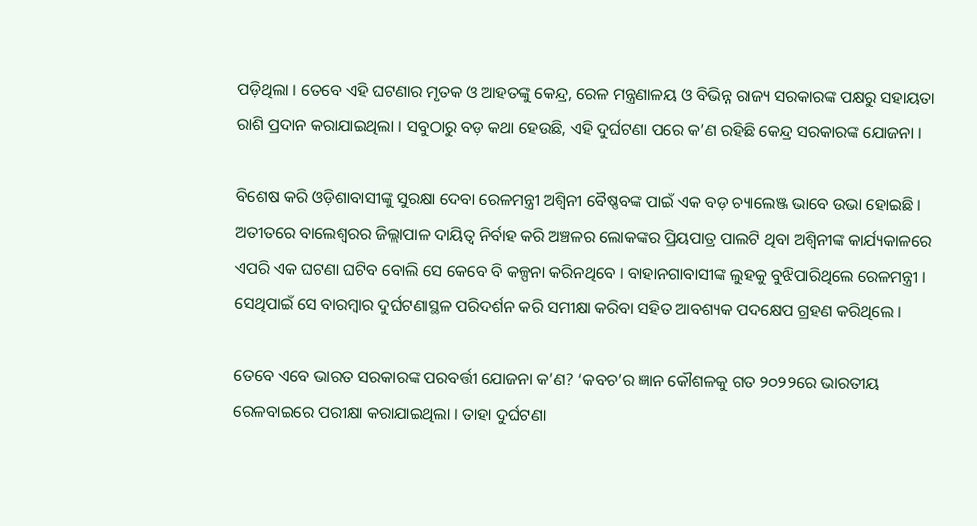ପଡ଼ିଥିଲା । ତେବେ ଏହି ଘଟଣାର ମୃତକ ଓ ଆହତଙ୍କୁ କେନ୍ଦ୍ର, ରେଳ ମନ୍ତ୍ରଣାଳୟ ଓ ବିଭିନ୍ନ ରାଜ୍ୟ ସରକାରଙ୍କ ପକ୍ଷରୁ ସହାୟତା ରାଶି ପ୍ରଦାନ କରାଯାଇଥିଲା । ସବୁଠାରୁ ବଡ଼ କଥା ହେଉଛି, ଏହି ଦୁର୍ଘଟଣା ପରେ କ’ଣ ରହିଛି କେନ୍ଦ୍ର ସରକାରଙ୍କ ଯୋଜନା ।

ବିଶେଷ କରି ଓଡ଼ିଶାବାସୀଙ୍କୁ ସୁରକ୍ଷା ଦେବା ରେଳମନ୍ତ୍ରୀ ଅଶ୍ୱିନୀ ବୈଷ୍ଣବଙ୍କ ପାଇଁ ଏକ ବଡ଼ ଚ୍ୟାଲେଞ୍ଜ ଭାବେ ଉଭା ହୋଇଛି । ଅତୀତରେ ବାଲେଶ୍ୱରର ଜିଲ୍ଲାପାଳ ଦାୟିତ୍ୱ ନିର୍ବାହ କରି ଅଞ୍ଚଳର ଲୋକଙ୍କର ପ୍ରିୟପାତ୍ର ପାଲଟି ଥିବା ଅଶ୍ୱିନୀଙ୍କ କାର୍ଯ୍ୟକାଳରେ ଏପରି ଏକ ଘଟଣା ଘଟିବ ବୋଲି ସେ କେବେ ବି କଳ୍ପନା କରିନଥିବେ । ବାହାନଗାବାସୀଙ୍କ ଲୁହକୁ ବୁଝିପାରିଥିଲେ ରେଳମନ୍ତ୍ରୀ । ସେଥିପାଇଁ ସେ ବାରମ୍ବାର ଦୁର୍ଘଟଣାସ୍ଥଳ ପରିଦର୍ଶନ କରି ସମୀକ୍ଷା କରିବା ସହିତ ଆବଶ୍ୟକ ପଦକ୍ଷେପ ଗ୍ରହଣ କରିଥିଲେ ।

ତେବେ ଏବେ ଭାରତ ସରକାରଙ୍କ ପରବର୍ତ୍ତୀ ଯୋଜନା କ’ଣ? ‘କବଚ’ର ଜ୍ଞାନ କୌଶଳକୁ ଗତ ୨୦୨୨ରେ ଭାରତୀୟ ରେଳବାଇରେ ପରୀକ୍ଷା କରାଯାଇଥିଲା । ତାହା ଦୁର୍ଘଟଣା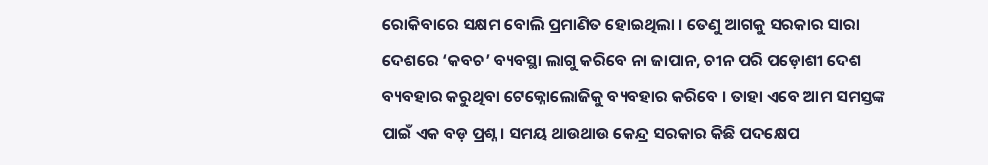ରୋକିବାରେ ସକ୍ଷମ ବୋଲି ପ୍ରମାଣିତ ହୋଇଥିଲା । ତେଣୁ ଆଗକୁ ସରକାର ସାରା ଦେଶରେ ‘କବଚ’ ବ୍ୟବସ୍ଥା ଲାଗୁ କରିବେ ନା ଜାପାନ, ଚୀନ ପରି ପଡ଼ୋଶୀ ଦେଶ ବ୍ୟବହାର କରୁଥିବା ଟେକ୍ନୋଲୋଜିକୁ ବ୍ୟବହାର କରିବେ । ତାହା ଏବେ ଆମ ସମସ୍ତଙ୍କ ପାଇଁ ଏକ ବଡ଼ ପ୍ରଶ୍ନ । ସମୟ ଥାଉଥାଉ କେନ୍ଦ୍ର ସରକାର କିଛି ପଦକ୍ଷେପ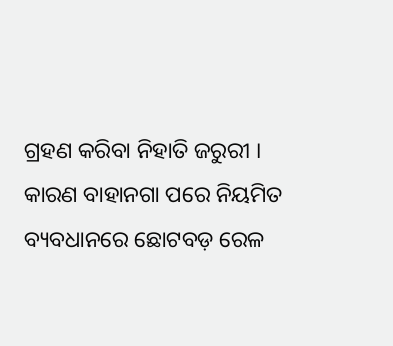ଗ୍ରହଣ କରିବା ନିହାତି ଜରୁରୀ । କାରଣ ବାହାନଗା ପରେ ନିୟମିତ ବ୍ୟବଧାନରେ ଛୋଟବଡ଼ ରେଳ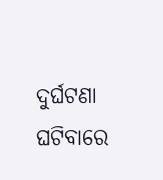ଦୁର୍ଘଟଣା ଘଟିବାରେ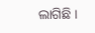ଲାଗିଛି ।